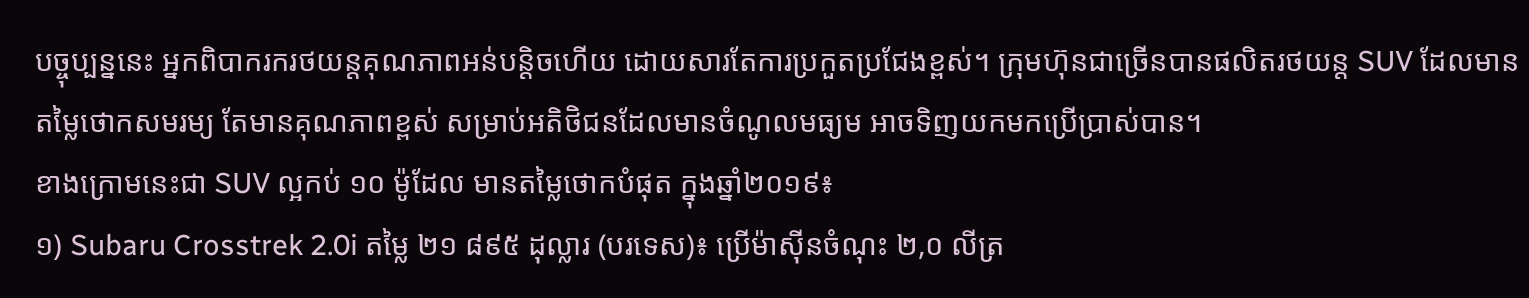បច្ចុប្បន្ននេះ អ្នកពិបាករករថយន្តគុណភាពអន់បន្តិចហើយ ដោយសារតែការប្រកួតប្រជែងខ្ពស់។ ក្រុមហ៊ុនជាច្រើនបានផលិតរថយន្ត SUV ដែលមានតម្លៃថោកសមរម្យ តែមានគុណភាពខ្ពស់ សម្រាប់អតិថិជនដែលមានចំណូលមធ្យម អាចទិញយកមកប្រើប្រាស់បាន។
ខាងក្រោមនេះជា SUV ល្អកប់ ១០ ម៉ូដែល មានតម្លៃថោកបំផុត ក្នុងឆ្នាំ២០១៩៖
១) Subaru Crosstrek 2.0i តម្លៃ ២១ ៨៩៥ ដុល្លារ (បរទេស)៖ ប្រើម៉ាស៊ីនចំណុះ ២,០ លីត្រ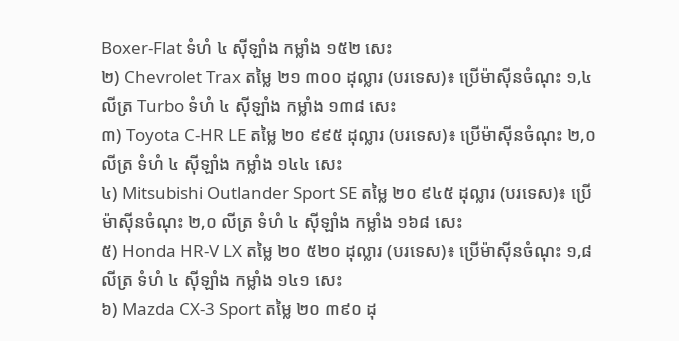Boxer-Flat ទំហំ ៤ ស៊ីឡាំង កម្លាំង ១៥២ សេះ
២) Chevrolet Trax តម្លៃ ២១ ៣០០ ដុល្លារ (បរទេស)៖ ប្រើម៉ាស៊ីនចំណុះ ១,៤ លីត្រ Turbo ទំហំ ៤ ស៊ីឡាំង កម្លាំង ១៣៨ សេះ
៣) Toyota C-HR LE តម្លៃ ២០ ៩៩៥ ដុល្លារ (បរទេស)៖ ប្រើម៉ាស៊ីនចំណុះ ២,០ លីត្រ ទំហំ ៤ ស៊ីឡាំង កម្លាំង ១៤៤ សេះ
៤) Mitsubishi Outlander Sport SE តម្លៃ ២០ ៩៤៥ ដុល្លារ (បរទេស)៖ ប្រើម៉ាស៊ីនចំណុះ ២,០ លីត្រ ទំហំ ៤ ស៊ីឡាំង កម្លាំង ១៦៨ សេះ
៥) Honda HR-V LX តម្លៃ ២០ ៥២០ ដុល្លារ (បរទេស)៖ ប្រើម៉ាស៊ីនចំណុះ ១,៨ លីត្រ ទំហំ ៤ ស៊ីឡាំង កម្លាំង ១៤១ សេះ
៦) Mazda CX-3 Sport តម្លៃ ២០ ៣៩០ ដុ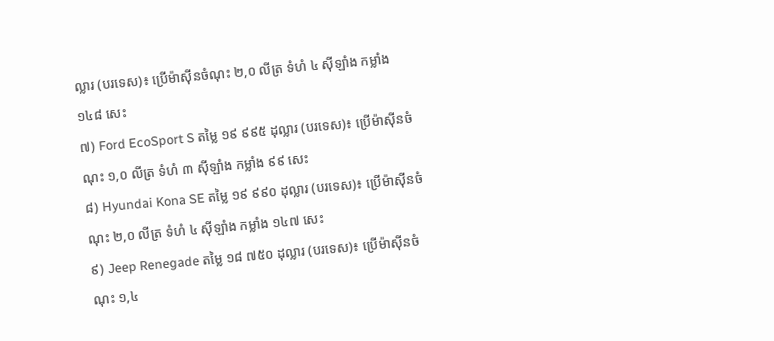ល្លារ (បរទេស)៖ ប្រើម៉ាស៊ីនចំណុះ ២,០ លីត្រ ទំហំ ៤ ស៊ីឡាំង កម្លាំង ១៤៨ សេះ
៧) Ford EcoSport S តម្លៃ ១៩ ៩៩៥ ដុល្លារ (បរទេស)៖ ប្រើម៉ាស៊ីនចំណុះ ១,០ លីត្រ ទំហំ ៣ ស៊ីឡាំង កម្លាំង ៩៩ សេះ
៨) Hyundai Kona SE តម្លៃ ១៩ ៩៩០ ដុល្លារ (បរទេស)៖ ប្រើម៉ាស៊ីនចំណុះ ២,០ លីត្រ ទំហំ ៤ ស៊ីឡាំង កម្លាំង ១៤៧ សេះ
៩) Jeep Renegade តម្លៃ ១៨ ៧៥០ ដុល្លារ (បរទេស)៖ ប្រើម៉ាស៊ីនចំណុះ ១,៤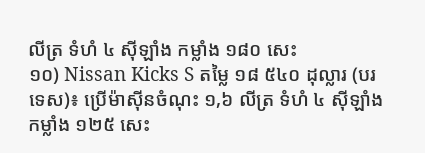លីត្រ ទំហំ ៤ ស៊ីឡាំង កម្លាំង ១៨០ សេះ
១០) Nissan Kicks S តម្លៃ ១៨ ៥៤០ ដុល្លារ (បរទេស)៖ ប្រើម៉ាស៊ីនចំណុះ ១,៦ លីត្រ ទំហំ ៤ ស៊ីឡាំង កម្លាំង ១២៥ សេះ